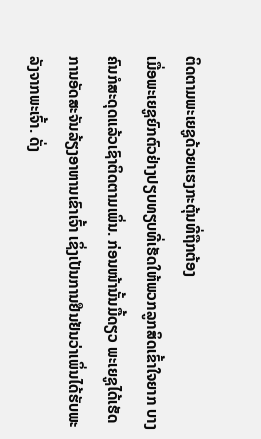ຕິດຕາມພະເຍຊູດ້ວຍແຮງກະຕຸ້ນທີ່ຖືກຕ້ອງ
ເມື່ອພະເຍຊູຍົກຕົວຢ່າງປຽບທຽບທີ່ເຮັດໃຫ້ພວກລູກສິດເຂົ້າໃຈຍາກ ບາງຄົນກໍສະດຸດແລ້ວເຊົາຕິດຕາມເພິ່ນ. ກ່ອນໜ້ານັ້ນມື້ດຽວ ພະເຍຊູໄດ້ເຮັດການອັດສະຈັນລ້ຽງອາຫານເຂົາເຈົ້າ ເຊິ່ງເປັນການຢືນຢັນວ່າເພິ່ນໄດ້ຮັບພະລັງຈາກພະເຈົ້າ. ດັ່ງ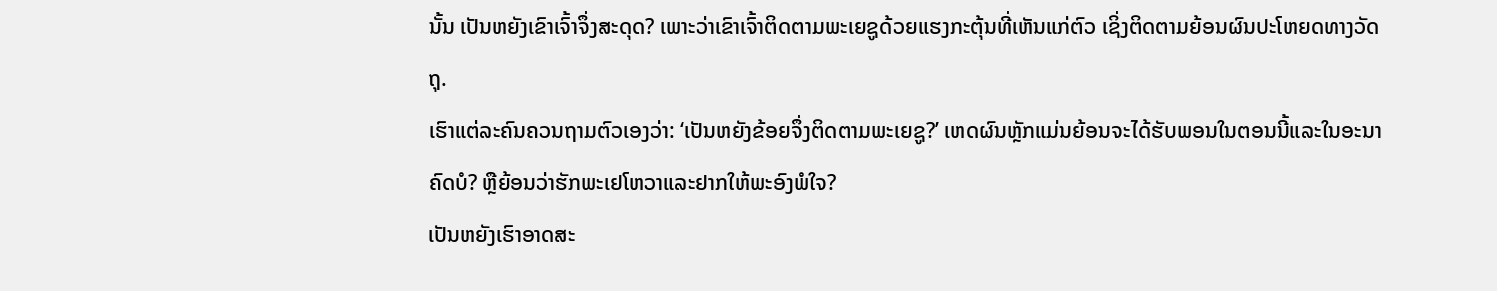ນັ້ນ ເປັນຫຍັງເຂົາເຈົ້າຈຶ່ງສະດຸດ? ເພາະວ່າເຂົາເຈົ້າຕິດຕາມພະເຍຊູດ້ວຍແຮງກະຕຸ້ນທີ່ເຫັນແກ່ຕົວ ເຊິ່ງຕິດຕາມຍ້ອນຜົນປະໂຫຍດທາງວັດຖຸ.
ເຮົາແຕ່ລະຄົນຄວນຖາມຕົວເອງວ່າ: ‘ເປັນຫຍັງຂ້ອຍຈຶ່ງຕິດຕາມພະເຍຊູ?’ ເຫດຜົນຫຼັກແມ່ນຍ້ອນຈະໄດ້ຮັບພອນໃນຕອນນີ້ແລະໃນອະນາຄົດບໍ? ຫຼືຍ້ອນວ່າຮັກພະເຢໂຫວາແລະຢາກໃຫ້ພະອົງພໍໃຈ?
ເປັນຫຍັງເຮົາອາດສະ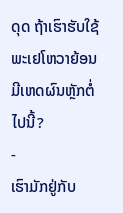ດຸດ ຖ້າເຮົາຮັບໃຊ້ພະເຢໂຫວາຍ້ອນມີເຫດຜົນຫຼັກຕໍ່ໄປນີ້?
-
ເຮົາມັກຢູ່ກັບ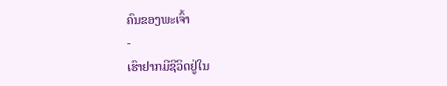ຄົນຂອງພະເຈົ້າ
-
ເຮົາຢາກມີຊີວິດຢູ່ໃນ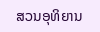ສວນອຸທິຍານ